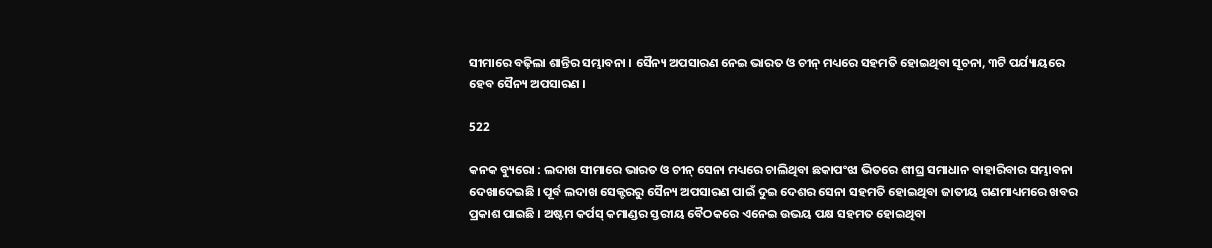ସୀମାରେ ବଢ଼ିଲା ଶାନ୍ତିର ସମ୍ଭାବନା । ସୈନ୍ୟ ଅପସାରଣ ନେଇ ଭାରତ ଓ ଚୀନ୍ ମଧ୍ୟରେ ସହମତି ହୋଇଥିବା ସୂଚନା, ୩ଟି ପର୍ଯ୍ୟାୟରେ ହେବ ସୈନ୍ୟ ଅପସାରଣ ।

522

କନକ ବ୍ୟୁରୋ : ଲଦାଖ ସୀମାରେ ଭାରତ ଓ ଚୀନ୍ ସେନା ମଧ୍ୟରେ ଚାଲିଥିବା ଛକାପଂଝା ଭିତରେ ଶୀଘ୍ର ସମାଧାନ ବାହାରିବାର ସମ୍ଭାବନା ଦେଖାଦେଇଛି । ପୂର୍ବ ଲଦାଖ ସେକ୍ଟରରୁ ସୈନ୍ୟ ଅପସାରଣ ପାଇଁ ଦୁଇ ଦେଶର ସେନା ସହମତି ହୋଇଥିବା ଜାତୀୟ ଗଣମାଧ୍ୟମରେ ଖବର ପ୍ରକାଶ ପାଇଛି । ଅଷ୍ଟମ କର୍ପସ୍ କମାଣ୍ଡର ସ୍ତରୀୟ ବୈଠକରେ ଏନେଇ ଉଭୟ ପକ୍ଷ ସହମତ ହୋଇଥିବା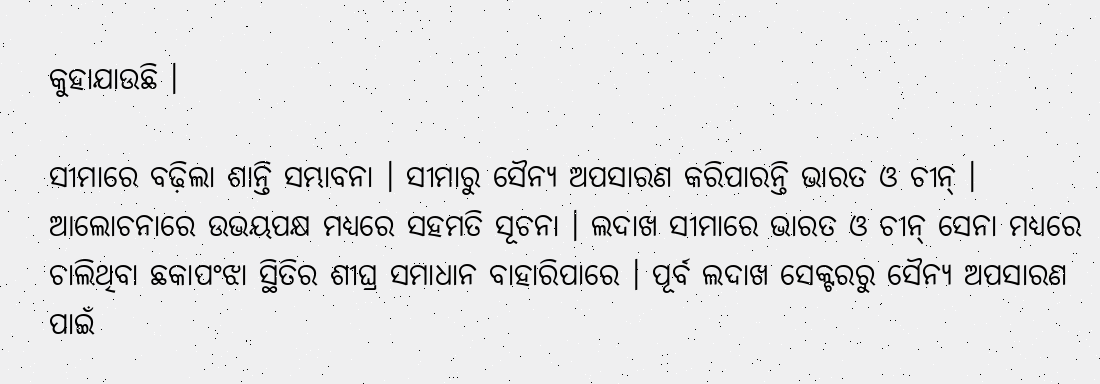କୁହାଯାଉଛି ।

ସୀମାରେ ବଢ଼ିଲା ଶାନ୍ତି ସମ୍ଭାବନା । ସୀମାରୁ ସୈନ୍ୟ ଅପସାରଣ କରିପାରନ୍ତି ଭାରତ ଓ ଚୀନ୍ । ଆଲୋଚନାରେ ଉଭୟପକ୍ଷ ମଧ୍ୟରେ ସହମତି ସୂଚନା । ଲଦାଖ ସୀମାରେ ଭାରତ ଓ ଚୀନ୍ ସେନା ମଧ୍ୟରେ ଚାଲିଥିବା ଛକାପଂଝା ସ୍ଥିତିର ଶୀଘ୍ର ସମାଧାନ ବାହାରିପାରେ । ପୂର୍ବ ଲଦାଖ ସେକ୍ଟରରୁ ସୈନ୍ୟ ଅପସାରଣ ପାଇଁ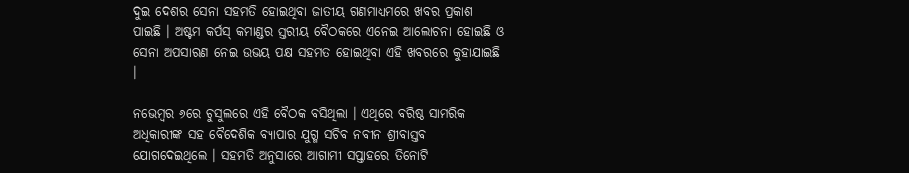ଦୁଇ ଦେଶର ସେନା ସହମତି ହୋଇଥିବା ଜାତୀୟ ଗଣମାଧ୍ୟମରେ ଖବର ପ୍ରକାଶ ପାଇଛି । ଅଷ୍ଟମ କର୍ପସ୍ କମାଣ୍ଡର ସ୍ତରୀୟ ବୈଠକରେ ଏନେଇ ଆଲୋଚନା ହୋଇଛି ଓ ସେନା ଅପସାରଣ ନେଇ ଉଭୟ ପକ୍ଷ ସହମତ ହୋଇଥିବା ଏହି ଖବରରେ କୁହାଯାଇଛି ।

ନଭେମ୍ବର ୬ରେ ଚୁସୁଲରେ ଏହି ବୈଠକ ବସିଥିଲା । ଏଥିରେ ବରିଷ୍ଠ ସାମରିକ ଅଧିକାରୀଙ୍କ ସହ ବୈଦେଶିକ ବ୍ୟାପାର ଯୁଗ୍ମ ସଚିବ ନବୀନ ଶ୍ରୀବାସ୍ତବ ଯୋଗଦେଇଥିଲେ । ସହମତି ଅନୁସାରେ ଆଗାମୀ ସପ୍ତାହରେ ତିନୋଟି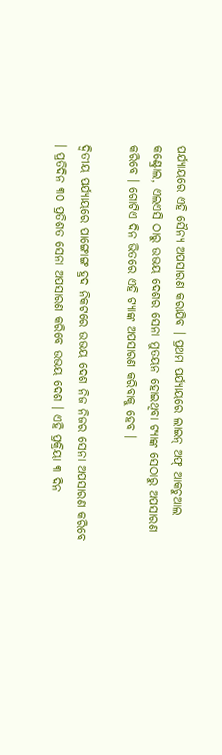ପର୍ଯ୍ୟାୟରେ ଏହି ସୈନ୍ୟ ଅପସାରଣ କରାଯିବ । ପ୍ରଥମ ପର୍ଯ୍ୟାୟରେ ଲାଇନ୍ ଅଫ୍ ଆକଚୁଆଲ କଣ୍ଟ୍ରୋଲ, ଏଲଏସି ଠାରୁ ଉଭୟ ଦେଶର ସେନା ମୁତୟନ ହୋଇଥିବା ଟ୍ୟାଙ୍କ ସେଠାରୁ ଅପସାରଣ କରିବେ । ଗୋଟିଏ ଦିନ ଭିତରେ ଏହି ଟ୍ୟାଙ୍କ ଅପସାରଣ କରିବାକୁ ହେବ ।

ଦ୍ୱିତୀୟ ପର୍ଯ୍ୟାୟରେ ପାଙ୍ଗୋଙ୍ଗ ହ୍ରଦ ନିକଟରେ ଉଭୟ ଦେଶ ନିଜ ନିଜର ସେନା ଅପସାରଣ କରିବେ । ପ୍ରତିଦିନ ୩୦ ପ୍ରତିଶତ ସେନା ଅପସାରଣ କରିବେ ଉଭୟ ଦେଶ । ଏହି ପ୍ରକ୍ରିୟା ୩ ଦିନ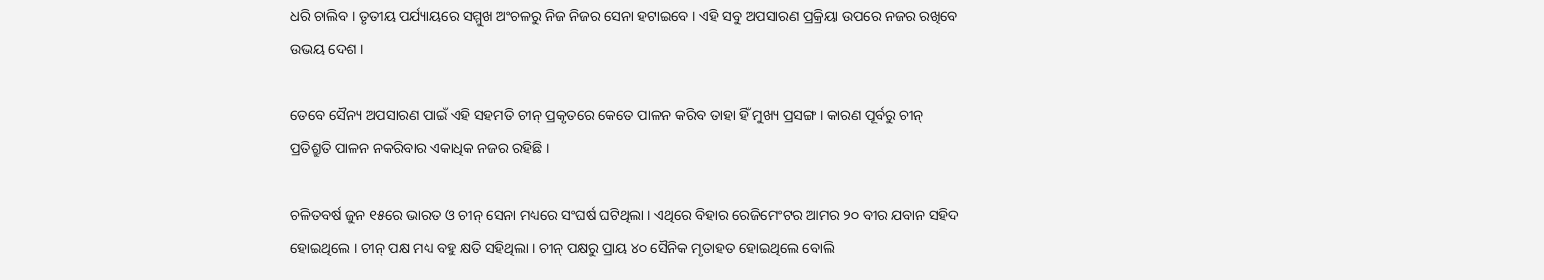ଧରି ଚାଲିବ । ତୃତୀୟ ପର୍ଯ୍ୟାୟରେ ସମ୍ମୁଖ ଅଂଚଳରୁ ନିଜ ନିଜର ସେନା ହଟାଇବେ । ଏହି ସବୁ ଅପସାରଣ ପ୍ରକ୍ରିୟା ଉପରେ ନଜର ରଖିବେ ଉଭୟ ଦେଶ ।

ତେବେ ସୈନ୍ୟ ଅପସାରଣ ପାଇଁ ଏହି ସହମତି ଚୀନ୍ ପ୍ରକୃତରେ କେତେ ପାଳନ କରିବ ତାହା ହିଁ ମୁଖ୍ୟ ପ୍ରସଙ୍ଗ । କାରଣ ପୂର୍ବରୁ ଚୀନ୍ ପ୍ରତିଶ୍ରୁତି ପାଳନ ନକରିବାର ଏକାଧିକ ନଜର ରହିଛି ।

ଚଳିତବର୍ଷ ଜୁନ ୧୫ରେ ଭାରତ ଓ ଚୀନ୍ ସେନା ମଧ୍ୟରେ ସଂଘର୍ଷ ଘଟିଥିଲା । ଏଥିରେ ବିହାର ରେଜିମେଂଟର ଆମର ୨୦ ବୀର ଯବାନ ସହିଦ ହୋଇଥିଲେ । ଚୀନ୍ ପକ୍ଷ ମଧ୍ୟ ବହୁ କ୍ଷତି ସହିଥିଲା । ଚୀନ୍ ପକ୍ଷରୁ ପ୍ରାୟ ୪୦ ସୈନିକ ମୃତାହତ ହୋଇଥିଲେ ବୋଲି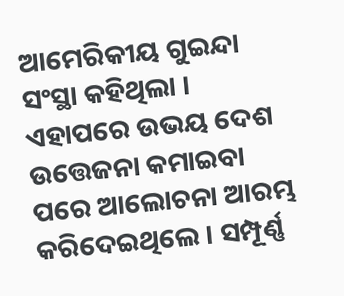ଆମେରିକୀୟ ଗୁଇନ୍ଦା ସଂସ୍ଥା କହିଥିଲା । ଏହାପରେ ଉଭୟ ଦେଶ ଉତ୍ତେଜନା କମାଇବା ପରେ ଆଲୋଚନା ଆରମ୍ଭ କରିଦେଇଥିଲେ । ସମ୍ପୂର୍ଣ୍ଣ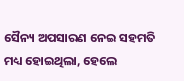ସୈନ୍ୟ ଅପସାରଣ ନେଇ ସହମତି ମଧ୍ୟ ହୋଇଥିଲା, ହେଲେ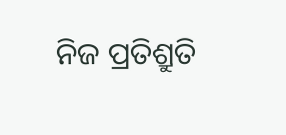ନିଜ ପ୍ରତିଶ୍ରୁତି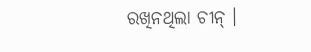ରଖିନଥିଲା ଚୀନ୍ ।